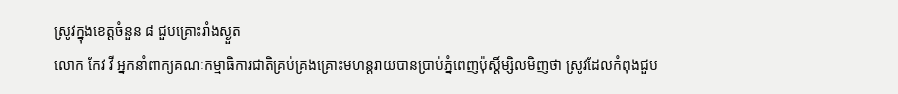ស្រូវក្នុងខេត្តចំនួន ៨ ជួបគ្រោះរាំងស្ងួត
លោក កែវ វី អ្នកនាំពាក្យគណៈកម្មាធិការជាតិគ្រប់គ្រងគ្រោះមហន្តរាយបានប្រាប់ភ្នំពេញប៉ុស្ដិ៍ម្សិលមិញថា ស្រូវដែលកំពុងជួប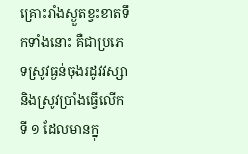គ្រោះរាំងស្ងួតខ្វះខាតទឹកទាំងនោះ គឺជាប្រភេទស្រូវធ្ងន់ចុងរដូវវស្សា និងស្រូវប្រាំងធ្វើលើកទី ១ ដែលមានក្នុ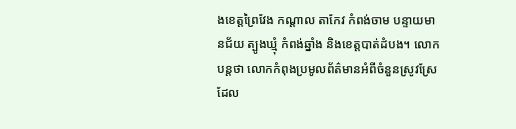ងខេត្តព្រៃវែង កណ្ដាល តាកែវ កំពង់ចាម បន្ទាយមានជ័យ ត្បូងឃ្មុំ កំពង់ឆ្នាំង និងខេត្តបាត់ដំបង។ លោកបន្តថា លោកកំពុងប្រមូលព័ត៌មានអំពីចំនួនស្រូវស្រែដែល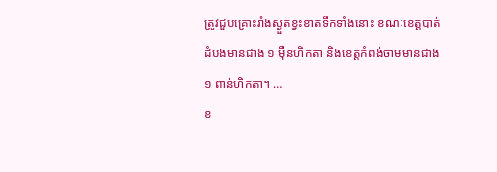ត្រូវជួបគ្រោះរាំងស្ងួតខ្វះខាតទឹកទាំងនោះ ខណៈខេត្តបាត់ដំបងមានជាង ១ ម៉ឺនហិកតា និងខេត្តកំពង់ចាមមានជាង ១ ពាន់ហិកតា។ …
ខ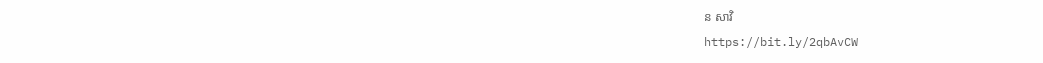ន សាវិ
https://bit.ly/2qbAvCW